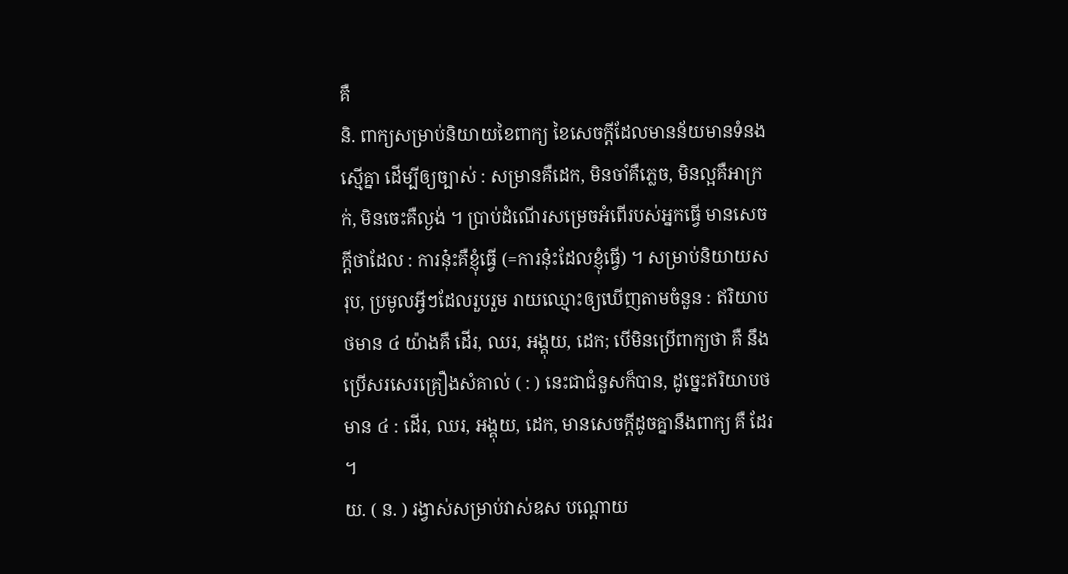គឺ
និ. ពាក្យសម្រាប់និយាយខៃពាក្យ ខៃសេចក្ដីដែលមានន័យមានទំនងស្មើគ្នា ដើម្បីឲ្យច្បាស់ : សម្រានគឺដេក, មិនចាំគឺភ្លេច, មិនល្អគឺអាក្រក់, មិនចេះគឺល្ងង់ ។ ប្រាប់ដំណើរសម្រេចអំពើរបស់អ្នកធ្វើ មានសេចក្ដីថាដែល : ការនុ៎ះគឺខ្ញុំធ្វើ (=ការនុ៎ះដែលខ្ញុំធ្វើ) ។ សម្រាប់និយាយសរុប, ប្រមូលអ្វីៗដែលរួបរួម រាយឈ្មោះឲ្យឃើញតាមចំនួន : ឥរិយាបថមាន ៤ យ៉ាងគឺ ដើរ, ឈរ, អង្គុយ, ដេក; បើមិនប្រើពាក្យថា គឺ នឹងប្រើសរសេរគ្រឿងសំគាល់ ( : ) នេះជាជំនួសក៏បាន, ដូច្នេះឥរិយាបថមាន ៤ : ដើរ, ឈរ, អង្គុយ, ដេក, មានសេចក្ដីដូចគ្នានឹងពាក្យ គឺ ដែរ ។
យ. ( ន. ) រង្វាស់សម្រាប់វាស់ឧស បណ្ដោយ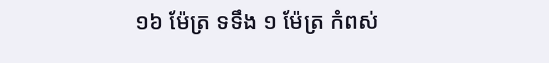១៦ ម៉ែត្រ ទទឹង ១ ម៉ែត្រ កំពស់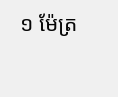១ ម៉ែត្រ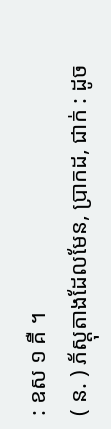: ឧស ១ គឺ ។
( ន. ) ភ័ស្ដុតាងដែលមែន, ប្រាកដ, ជាក់ : ដូច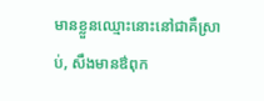មានខ្លួនឈ្មោះនោះនៅជាគឺស្រាប់, សឹងមានឳពុក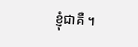ខ្ញុំជាគឺ ។